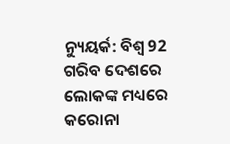ନ୍ୟୁୟର୍କ: ବିଶ୍ବ 92 ଗରିବ ଦେଶରେ ଲୋକଙ୍କ ମଧ୍ୟରେ କରୋନା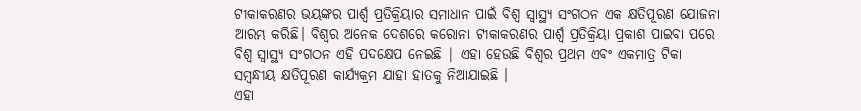ଟୀକାକରଣର ଭୟଙ୍କର ପାର୍ଶ୍ବ ପ୍ରତିକ୍ରିୟାର ସମାଧାନ ପାଇଁ ବିଶ୍ବ ସ୍ବାସ୍ଥ୍ୟ ସଂଗଠନ ଏକ କ୍ଷତିପୂରଣ ଯୋଜନା ଆରମ୍ଭ କରିଛି। ବିଶ୍ବର ଅନେକ ଦେଶରେ କରୋନା ଟୀକାକରଣର ପାର୍ଶ୍ବ ପ୍ରତିକ୍ରିୟା ପ୍ରକାଶ ପାଇବା ପରେ ବିଶ୍ବ ସ୍ବାସ୍ଥ୍ୟ ସଂଗଠନ ଏହି ପଦକ୍ଷେପ ନେଇଛି | ଏହା ହେଉଛି ବିଶ୍ବର ପ୍ରଥମ ଏବଂ ଏକମାତ୍ର ଟିକା ସମ୍ବନ୍ଧୀୟ କ୍ଷତିପୂରଣ କାର୍ଯ୍ୟକ୍ରମ ଯାହା ହାତକୁ ନିଆଯାଇଛି ।
ଏହା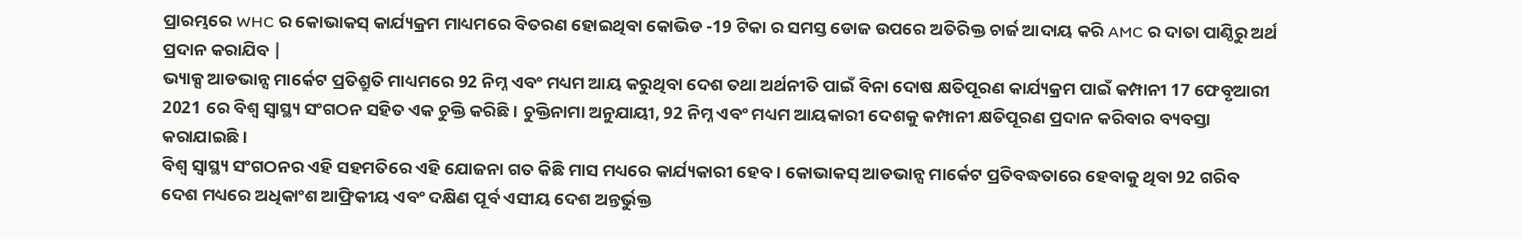ପ୍ରାରମ୍ଭରେ WHC ର କୋଭାକସ୍ କାର୍ଯ୍ୟକ୍ରମ ମାଧ୍ୟମରେ ବିତରଣ ହୋଇଥିବା କୋଭିଡ -19 ଟିକା ର ସମସ୍ତ ଡୋଜ ଉପରେ ଅତିରିକ୍ତ ଚାର୍ଜ ଆଦାୟ କରି AMC ର ଦାତା ପାଣ୍ଠିରୁ ଅର୍ଥ ପ୍ରଦାନ କରାଯିବ |
ଭ୍ୟାକ୍ସ ଆଡଭାନ୍ସ ମାର୍କେଟ ପ୍ରତିଶ୍ରୁତି ମାଧ୍ୟମରେ 92 ନିମ୍ନ ଏବଂ ମଧ୍ୟମ ଆୟ କରୁଥିବା ଦେଶ ତଥା ଅର୍ଥନୀତି ପାଇଁ ବିନା ଦୋଷ କ୍ଷତିପୂରଣ କାର୍ଯ୍ୟକ୍ରମ ପାଇଁ କମ୍ପାନୀ 17 ଫେବୃଆରୀ 2021 ରେ ବିଶ୍ବ ସ୍ବାସ୍ଥ୍ୟ ସଂଗଠନ ସହିତ ଏକ ଚୁକ୍ତି କରିଛି। ଚୁକ୍ତିନାମା ଅନୁଯାୟୀ, 92 ନିମ୍ନ ଏବଂ ମଧ୍ୟମ ଆୟକାରୀ ଦେଶକୁ କମ୍ପାନୀ କ୍ଷତିପୂରଣ ପ୍ରଦାନ କରିବାର ବ୍ୟବସ୍ତା କରାଯାଇଛି ।
ବିଶ୍ବ ସ୍ବାସ୍ଥ୍ୟ ସଂଗଠନର ଏହି ସହମତିରେ ଏହି ଯୋଜନା ଗତ କିଛି ମାସ ମଧ୍ୟରେ କାର୍ଯ୍ୟକାରୀ ହେବ । କୋଭାକସ୍ ଆଡଭାନ୍ସ ମାର୍କେଟ ପ୍ରତିବଦ୍ଧତାରେ ହେବାକୁ ଥିବା 92 ଗରିବ ଦେଶ ମଧ୍ୟରେ ଅଧିକାଂଶ ଆଫ୍ରିକୀୟ ଏବଂ ଦକ୍ଷିଣ ପୂର୍ବ ଏସୀୟ ଦେଶ ଅନ୍ତର୍ଭୁକ୍ତ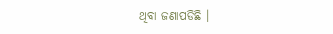ଥିବା ଜଣାପଡିଛି ।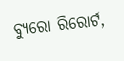ବ୍ୟୁରୋ ରିରୋର୍ଟ,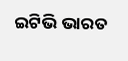ଇଟିଭି ଭାରତ